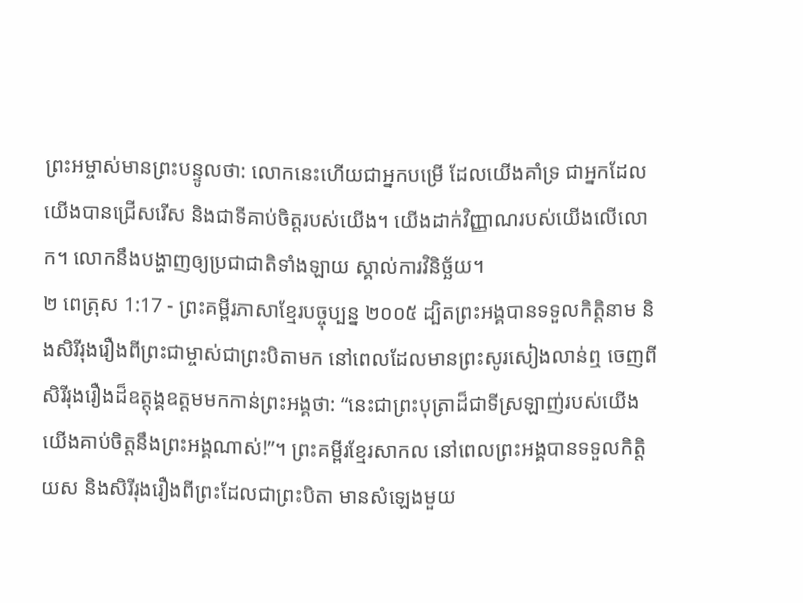ព្រះអម្ចាស់មានព្រះបន្ទូលថា: លោកនេះហើយជាអ្នកបម្រើ ដែលយើងគាំទ្រ ជាអ្នកដែលយើងបានជ្រើសរើស និងជាទីគាប់ចិត្តរបស់យើង។ យើងដាក់វិញ្ញាណរបស់យើងលើលោក។ លោកនឹងបង្ហាញឲ្យប្រជាជាតិទាំងឡាយ ស្គាល់ការវិនិច្ឆ័យ។
២ ពេត្រុស 1:17 - ព្រះគម្ពីរភាសាខ្មែរបច្ចុប្បន្ន ២០០៥ ដ្បិតព្រះអង្គបានទទួលកិត្តិនាម និងសិរីរុងរឿងពីព្រះជាម្ចាស់ជាព្រះបិតាមក នៅពេលដែលមានព្រះសូរសៀងលាន់ឮ ចេញពីសិរីរុងរឿងដ៏ឧត្តុង្គឧត្ដមមកកាន់ព្រះអង្គថា: “នេះជាព្រះបុត្រាដ៏ជាទីស្រឡាញ់របស់យើង យើងគាប់ចិត្តនឹងព្រះអង្គណាស់!”។ ព្រះគម្ពីរខ្មែរសាកល នៅពេលព្រះអង្គបានទទួលកិត្តិយស និងសិរីរុងរឿងពីព្រះដែលជាព្រះបិតា មានសំឡេងមួយ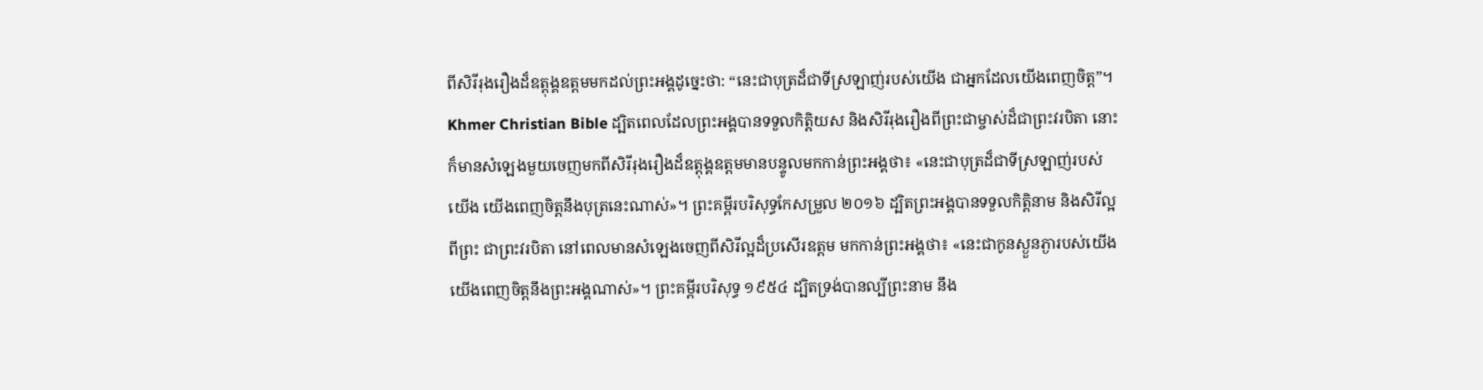ពីសិរីរុងរឿងដ៏ឧត្ដុង្គឧត្ដមមកដល់ព្រះអង្គដូច្នេះថា: “នេះជាបុត្រដ៏ជាទីស្រឡាញ់របស់យើង ជាអ្នកដែលយើងពេញចិត្ត”។ Khmer Christian Bible ដ្បិតពេលដែលព្រះអង្គបានទទួលកិត្ដិយស និងសិរីរុងរឿងពីព្រះជាម្ចាស់ដ៏ជាព្រះវរបិតា នោះក៏មានសំឡេងមួយចេញមកពីសិរីរុងរឿងដ៏ឧត្តុង្គឧត្ដមមានបន្ទូលមកកាន់ព្រះអង្គថា៖ «នេះជាបុត្រដ៏ជាទីស្រឡាញ់របស់យើង យើងពេញចិត្ដនឹងបុត្រនេះណាស់»។ ព្រះគម្ពីរបរិសុទ្ធកែសម្រួល ២០១៦ ដ្បិតព្រះអង្គបានទទួលកិត្តិនាម និងសិរីល្អពីព្រះ ជាព្រះវរបិតា នៅពេលមានសំឡេងចេញពីសិរីល្អដ៏ប្រសើរឧត្តម មកកាន់ព្រះអង្គថា៖ «នេះជាកូនស្ងួនភ្ងារបស់យើង យើងពេញចិត្តនឹងព្រះអង្គណាស់»។ ព្រះគម្ពីរបរិសុទ្ធ ១៩៥៤ ដ្បិតទ្រង់បានល្បីព្រះនាម នឹង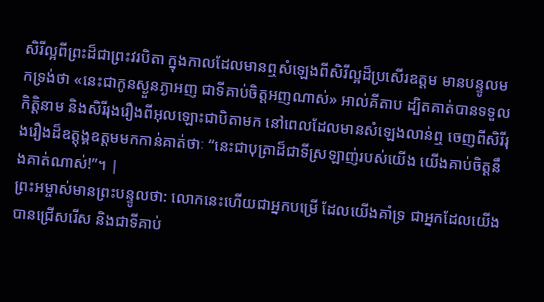សិរីល្អពីព្រះដ៏ជាព្រះវរបិតា ក្នុងកាលដែលមានឮសំឡេងពីសិរីល្អដ៏ប្រសើរឧត្តម មានបន្ទូលមកទ្រង់ថា «នេះជាកូនស្ងួនភ្ងាអញ ជាទីគាប់ចិត្តអញណាស់» អាល់គីតាប ដ្បិតគាត់បានទទួលកិត្ដិនាម និងសិរីរុងរឿងពីអុលឡោះជាបិតាមក នៅពេលដែលមានសំឡេងលាន់ឮ ចេញពីសិរីរុងរឿងដ៏ឧត្ដុង្គឧត្ដមមកកាន់គាត់ថាៈ “នេះជាបុត្រាដ៏ជាទីស្រឡាញ់របស់យើង យើងគាប់ចិត្ដនឹងគាត់ណាស់!”។ |
ព្រះអម្ចាស់មានព្រះបន្ទូលថា: លោកនេះហើយជាអ្នកបម្រើ ដែលយើងគាំទ្រ ជាអ្នកដែលយើងបានជ្រើសរើស និងជាទីគាប់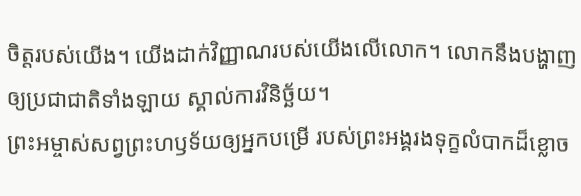ចិត្តរបស់យើង។ យើងដាក់វិញ្ញាណរបស់យើងលើលោក។ លោកនឹងបង្ហាញឲ្យប្រជាជាតិទាំងឡាយ ស្គាល់ការវិនិច្ឆ័យ។
ព្រះអម្ចាស់សព្វព្រះហឫទ័យឲ្យអ្នកបម្រើ របស់ព្រះអង្គរងទុក្ខលំបាកដ៏ខ្លោច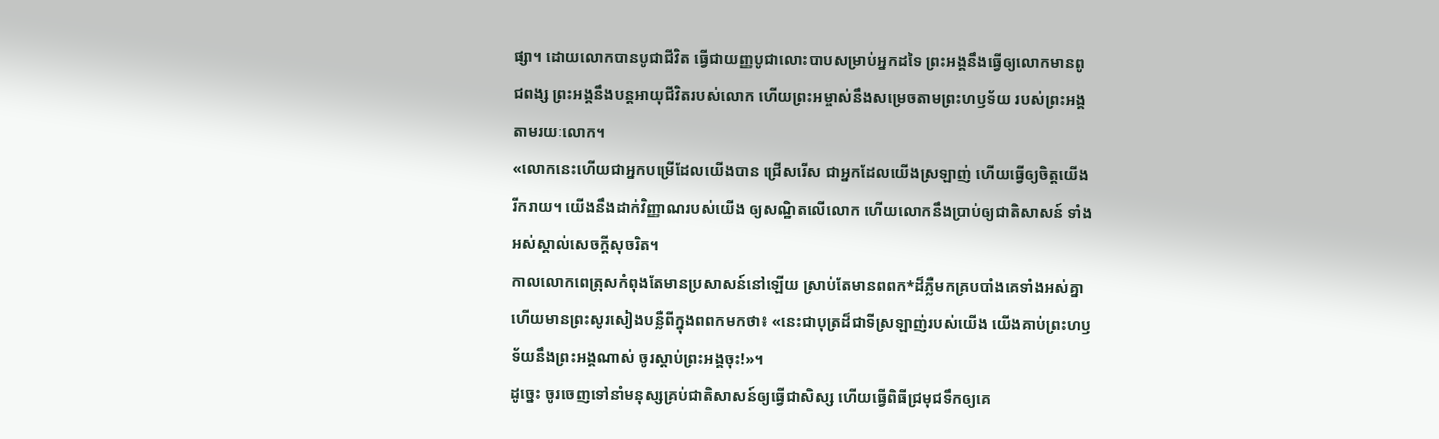ផ្សា។ ដោយលោកបានបូជាជីវិត ធ្វើជាយញ្ញបូជាលោះបាបសម្រាប់អ្នកដទៃ ព្រះអង្គនឹងធ្វើឲ្យលោកមានពូជពង្ស ព្រះអង្គនឹងបន្តអាយុជីវិតរបស់លោក ហើយព្រះអម្ចាស់នឹងសម្រេចតាមព្រះហឫទ័យ របស់ព្រះអង្គតាមរយៈលោក។
«លោកនេះហើយជាអ្នកបម្រើដែលយើងបាន ជ្រើសរើស ជាអ្នកដែលយើងស្រឡាញ់ ហើយធ្វើឲ្យចិត្តយើងរីករាយ។ យើងនឹងដាក់វិញ្ញាណរបស់យើង ឲ្យសណ្ឋិតលើលោក ហើយលោកនឹងប្រាប់ឲ្យជាតិសាសន៍ ទាំងអស់ស្គាល់សេចក្ដីសុចរិត។
កាលលោកពេត្រុសកំពុងតែមានប្រសាសន៍នៅឡើយ ស្រាប់តែមានពពក*ដ៏ភ្លឺមកគ្របបាំងគេទាំងអស់គ្នា ហើយមានព្រះសូរសៀងបន្លឺពីក្នុងពពកមកថា៖ «នេះជាបុត្រដ៏ជាទីស្រឡាញ់របស់យើង យើងគាប់ព្រះហឫទ័យនឹងព្រះអង្គណាស់ ចូរស្ដាប់ព្រះអង្គចុះ!»។
ដូច្នេះ ចូរចេញទៅនាំមនុស្សគ្រប់ជាតិសាសន៍ឲ្យធ្វើជាសិស្ស ហើយធ្វើពិធីជ្រមុជទឹកឲ្យគេ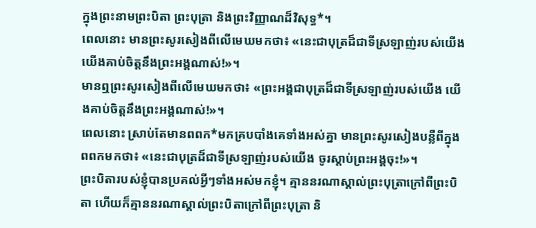ក្នុងព្រះនាមព្រះបិតា ព្រះបុត្រា និងព្រះវិញ្ញាណដ៏វិសុទ្ធ*។
ពេលនោះ មានព្រះសូរសៀងពីលើមេឃមកថា៖ «នេះជាបុត្រដ៏ជាទីស្រឡាញ់របស់យើង យើងគាប់ចិត្តនឹងព្រះអង្គណាស់!»។
មានឮព្រះសូរសៀងពីលើមេឃមកថា៖ «ព្រះអង្គជាបុត្រដ៏ជាទីស្រឡាញ់របស់យើង យើងគាប់ចិត្តនឹងព្រះអង្គណាស់!»។
ពេលនោះ ស្រាប់តែមានពពក*មកគ្របបាំងគេទាំងអស់គ្នា មានព្រះសូរសៀងបន្លឺពីក្នុងពពកមកថា៖ «នេះជាបុត្រដ៏ជាទីស្រឡាញ់របស់យើង ចូរស្ដាប់ព្រះអង្គចុះ!»។
ព្រះបិតារបស់ខ្ញុំបានប្រគល់អ្វីៗទាំងអស់មកខ្ញុំ។ គ្មាននរណាស្គាល់ព្រះបុត្រាក្រៅពីព្រះបិតា ហើយក៏គ្មាននរណាស្គាល់ព្រះបិតាក្រៅពីព្រះបុត្រា និ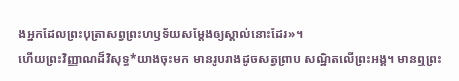ងអ្នកដែលព្រះបុត្រាសព្វព្រះហឫទ័យសម្តែងឲ្យស្គាល់នោះដែរ»។
ហើយព្រះវិញ្ញាណដ៏វិសុទ្ធ*យាងចុះមក មានរូបរាងដូចសត្វព្រាប សណ្ឋិតលើព្រះអង្គ។ មានឮព្រះ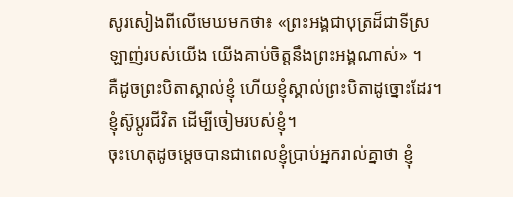សូរសៀងពីលើមេឃមកថា៖ «ព្រះអង្គជាបុត្រដ៏ជាទីស្រឡាញ់របស់យើង យើងគាប់ចិត្តនឹងព្រះអង្គណាស់» ។
គឺដូចព្រះបិតាស្គាល់ខ្ញុំ ហើយខ្ញុំស្គាល់ព្រះបិតាដូច្នោះដែរ។ ខ្ញុំស៊ូប្ដូរជីវិត ដើម្បីចៀមរបស់ខ្ញុំ។
ចុះហេតុដូចម្ដេចបានជាពេលខ្ញុំប្រាប់អ្នករាល់គ្នាថា ខ្ញុំ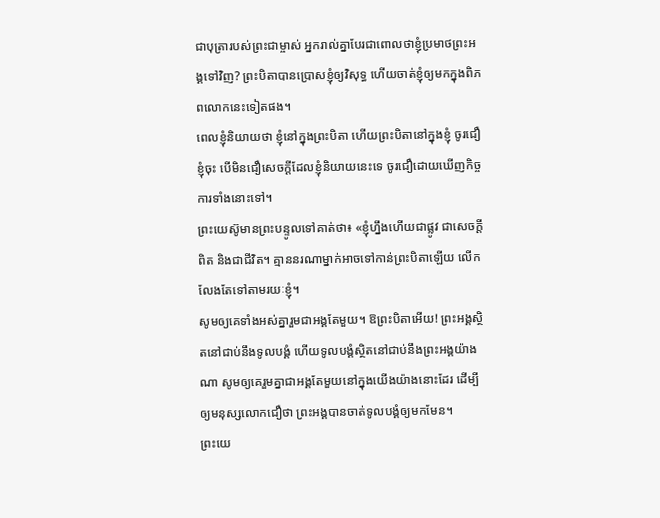ជាបុត្រារបស់ព្រះជាម្ចាស់ អ្នករាល់គ្នាបែរជាពោលថាខ្ញុំប្រមាថព្រះអង្គទៅវិញ? ព្រះបិតាបានប្រោសខ្ញុំឲ្យវិសុទ្ធ ហើយចាត់ខ្ញុំឲ្យមកក្នុងពិភពលោកនេះទៀតផង។
ពេលខ្ញុំនិយាយថា ខ្ញុំនៅក្នុងព្រះបិតា ហើយព្រះបិតានៅក្នុងខ្ញុំ ចូរជឿខ្ញុំចុះ បើមិនជឿសេចក្ដីដែលខ្ញុំនិយាយនេះទេ ចូរជឿដោយឃើញកិច្ចការទាំងនោះទៅ។
ព្រះយេស៊ូមានព្រះបន្ទូលទៅគាត់ថា៖ «ខ្ញុំហ្នឹងហើយជាផ្លូវ ជាសេចក្ដីពិត និងជាជីវិត។ គ្មាននរណាម្នាក់អាចទៅកាន់ព្រះបិតាឡើយ លើកលែងតែទៅតាមរយៈខ្ញុំ។
សូមឲ្យគេទាំងអស់គ្នារួមជាអង្គតែមួយ។ ឱព្រះបិតាអើយ! ព្រះអង្គស្ថិតនៅជាប់នឹងទូលបង្គំ ហើយទូលបង្គំស្ថិតនៅជាប់នឹងព្រះអង្គយ៉ាងណា សូមឲ្យគេរួមគ្នាជាអង្គតែមួយនៅក្នុងយើងយ៉ាងនោះដែរ ដើម្បីឲ្យមនុស្សលោកជឿថា ព្រះអង្គបានចាត់ទូលបង្គំឲ្យមកមែន។
ព្រះយេ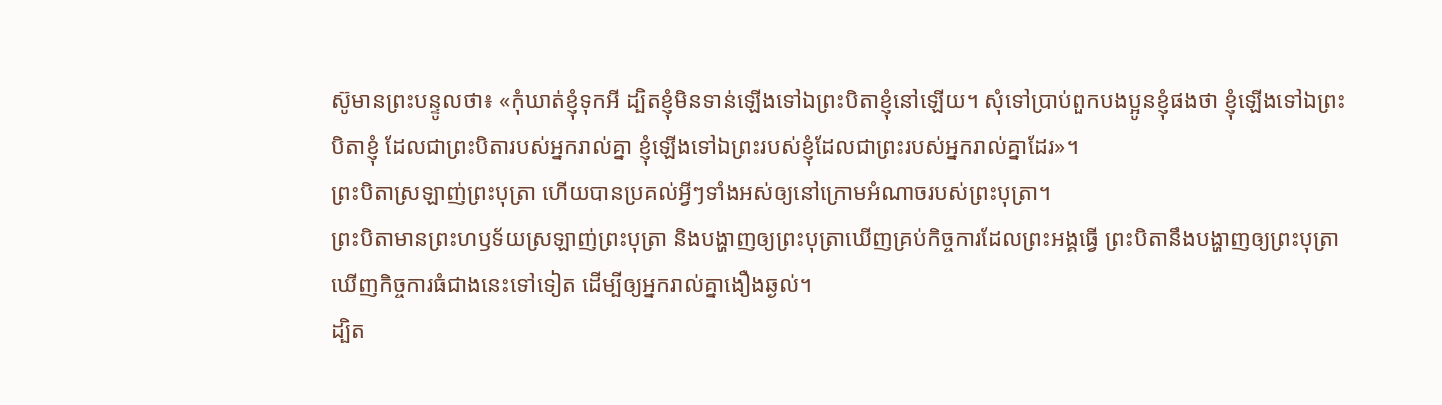ស៊ូមានព្រះបន្ទូលថា៖ «កុំឃាត់ខ្ញុំទុកអី ដ្បិតខ្ញុំមិនទាន់ឡើងទៅឯព្រះបិតាខ្ញុំនៅឡើយ។ សុំទៅប្រាប់ពួកបងប្អូនខ្ញុំផងថា ខ្ញុំឡើងទៅឯព្រះបិតាខ្ញុំ ដែលជាព្រះបិតារបស់អ្នករាល់គ្នា ខ្ញុំឡើងទៅឯព្រះរបស់ខ្ញុំដែលជាព្រះរបស់អ្នករាល់គ្នាដែរ»។
ព្រះបិតាស្រឡាញ់ព្រះបុត្រា ហើយបានប្រគល់អ្វីៗទាំងអស់ឲ្យនៅក្រោមអំណាចរបស់ព្រះបុត្រា។
ព្រះបិតាមានព្រះហឫទ័យស្រឡាញ់ព្រះបុត្រា និងបង្ហាញឲ្យព្រះបុត្រាឃើញគ្រប់កិច្ចការដែលព្រះអង្គធ្វើ ព្រះបិតានឹងបង្ហាញឲ្យព្រះបុត្រាឃើញកិច្ចការធំជាងនេះទៅទៀត ដើម្បីឲ្យអ្នករាល់គ្នាងឿងឆ្ងល់។
ដ្បិត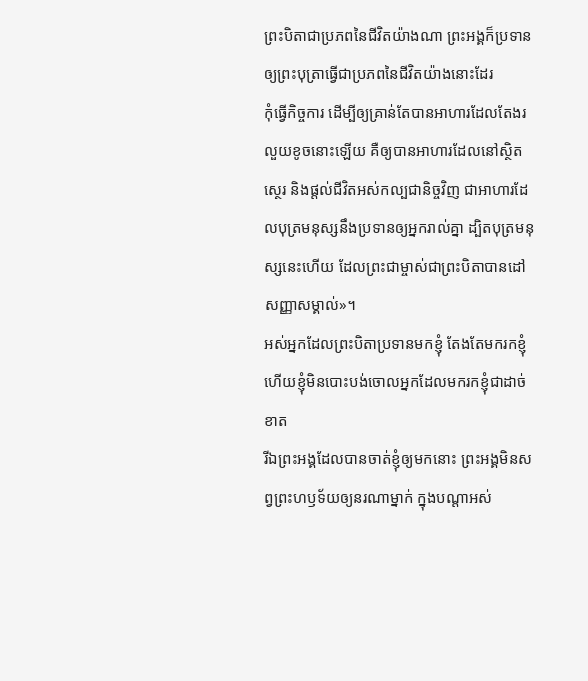ព្រះបិតាជាប្រភពនៃជីវិតយ៉ាងណា ព្រះអង្គក៏ប្រទានឲ្យព្រះបុត្រាធ្វើជាប្រភពនៃជីវិតយ៉ាងនោះដែរ
កុំធ្វើកិច្ចការ ដើម្បីឲ្យគ្រាន់តែបានអាហារដែលតែងរលួយខូចនោះឡើយ គឺឲ្យបានអាហារដែលនៅស្ថិតស្ថេរ និងផ្ដល់ជីវិតអស់កល្បជានិច្ចវិញ ជាអាហារដែលបុត្រមនុស្សនឹងប្រទានឲ្យអ្នករាល់គ្នា ដ្បិតបុត្រមនុស្សនេះហើយ ដែលព្រះជាម្ចាស់ជាព្រះបិតាបានដៅសញ្ញាសម្គាល់»។
អស់អ្នកដែលព្រះបិតាប្រទានមកខ្ញុំ តែងតែមករកខ្ញុំ ហើយខ្ញុំមិនបោះបង់ចោលអ្នកដែលមករកខ្ញុំជាដាច់ខាត
រីឯព្រះអង្គដែលបានចាត់ខ្ញុំឲ្យមកនោះ ព្រះអង្គមិនសព្វព្រះហឫទ័យឲ្យនរណាម្នាក់ ក្នុងបណ្ដាអស់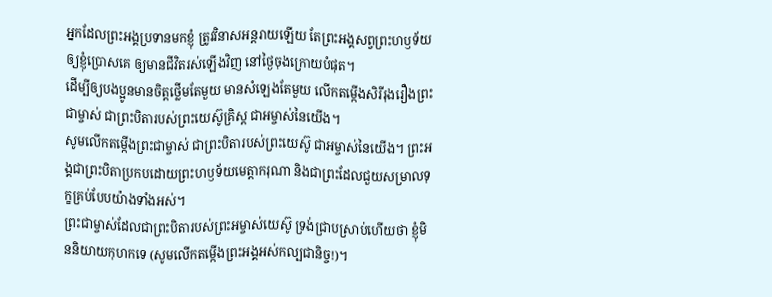អ្នកដែលព្រះអង្គប្រទានមកខ្ញុំ ត្រូវវិនាសអន្តរាយឡើយ តែព្រះអង្គសព្វព្រះហឫទ័យឲ្យខ្ញុំប្រោសគេ ឲ្យមានជីវិតរស់ឡើងវិញ នៅថ្ងៃចុងក្រោយបំផុត។
ដើម្បីឲ្យបងប្អូនមានចិត្តថ្លើមតែមួយ មានសំឡេងតែមួយ លើកតម្កើងសិរីរុងរឿងព្រះជាម្ចាស់ ជាព្រះបិតារបស់ព្រះយេស៊ូគ្រិស្ត ជាអម្ចាស់នៃយើង។
សូមលើកតម្កើងព្រះជាម្ចាស់ ជាព្រះបិតារបស់ព្រះយេស៊ូ ជាអម្ចាស់នៃយើង។ ព្រះអង្គជាព្រះបិតាប្រកបដោយព្រះហឫទ័យមេត្តាករុណា និងជាព្រះដែលជួយសម្រាលទុក្ខគ្រប់បែបយ៉ាងទាំងអស់។
ព្រះជាម្ចាស់ដែលជាព្រះបិតារបស់ព្រះអម្ចាស់យេស៊ូ ទ្រង់ជ្រាបស្រាប់ហើយថា ខ្ញុំមិននិយាយកុហកទេ (សូមលើកតម្កើងព្រះអង្គអស់កល្បជានិច្ច!)។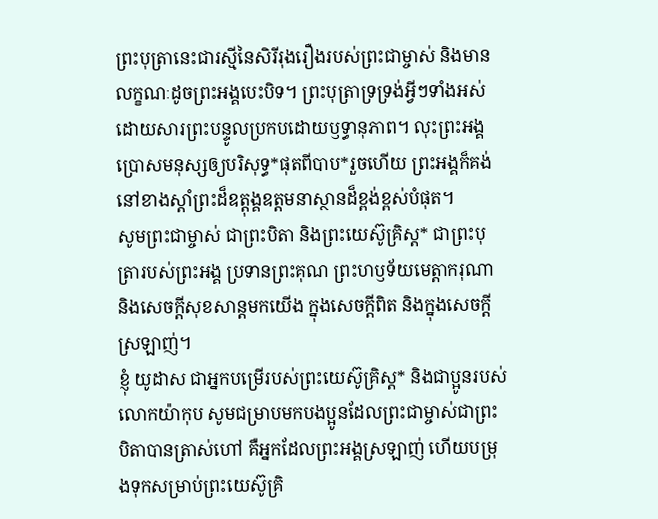ព្រះបុត្រានេះជារស្មីនៃសិរីរុងរឿងរបស់ព្រះជាម្ចាស់ និងមានលក្ខណៈដូចព្រះអង្គបេះបិទ។ ព្រះបុត្រាទ្រទ្រង់អ្វីៗទាំងអស់ ដោយសារព្រះបន្ទូលប្រកបដោយឫទ្ធានុភាព។ លុះព្រះអង្គប្រោសមនុស្សឲ្យបរិសុទ្ធ*ផុតពីបាប*រួចហើយ ព្រះអង្គក៏គង់នៅខាងស្ដាំព្រះដ៏ឧត្តុង្គឧត្ដមនាស្ថានដ៏ខ្ពង់ខ្ពស់បំផុត។
សូមព្រះជាម្ចាស់ ជាព្រះបិតា និងព្រះយេស៊ូគ្រិស្ត* ជាព្រះបុត្រារបស់ព្រះអង្គ ប្រទានព្រះគុណ ព្រះហឫទ័យមេត្តាករុណា និងសេចក្ដីសុខសាន្តមកយើង ក្នុងសេចក្ដីពិត និងក្នុងសេចក្ដីស្រឡាញ់។
ខ្ញុំ យូដាស ជាអ្នកបម្រើរបស់ព្រះយេស៊ូគ្រិស្ត* និងជាប្អូនរបស់លោកយ៉ាកុប សូមជម្រាបមកបងប្អូនដែលព្រះជាម្ចាស់ជាព្រះបិតាបានត្រាស់ហៅ គឺអ្នកដែលព្រះអង្គស្រឡាញ់ ហើយបម្រុងទុកសម្រាប់ព្រះយេស៊ូគ្រិ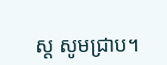ស្ត សូមជ្រាប។